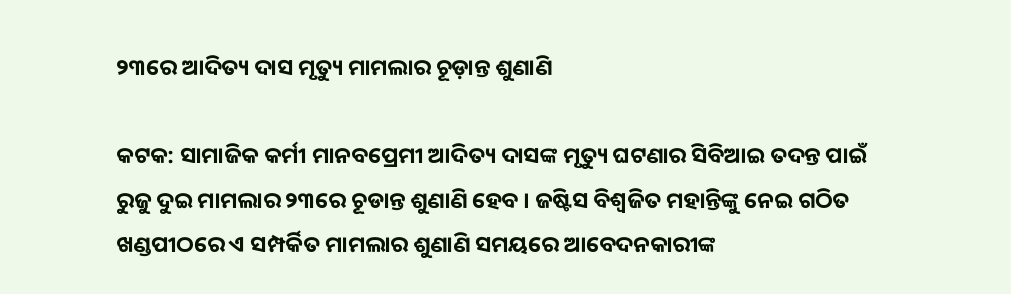୨୩ରେ ଆଦିତ୍ୟ ଦାସ ମୃତ୍ୟୁ ମାମଲାର ଚୂଡ଼ାନ୍ତ ଶୁଣାଣି

କଟକ: ସାମାଜିକ କର୍ମୀ ମାନବପ୍ରେମୀ ଆଦିତ୍ୟ ଦାସଙ୍କ ମୃତ୍ୟୁ ଘଟଣାର ସିବିଆଇ ତଦନ୍ତ ପାଇଁ ରୁଜୁ ଦୁଇ ମାମଲାର ୨୩ରେ ଚୂଡାନ୍ତ ଶୁଣାଣି ହେବ । ଜଷ୍ଟିସ ବିଶ୍ୱଜିତ ମହାନ୍ତିଙ୍କୁ ନେଇ ଗଠିତ ଖଣ୍ଡପୀଠରେ ଏ ସମ୍ପର୍କିତ ମାମଲାର ଶୁଣାଣି ସମୟରେ ଆବେଦନକାରୀଙ୍କ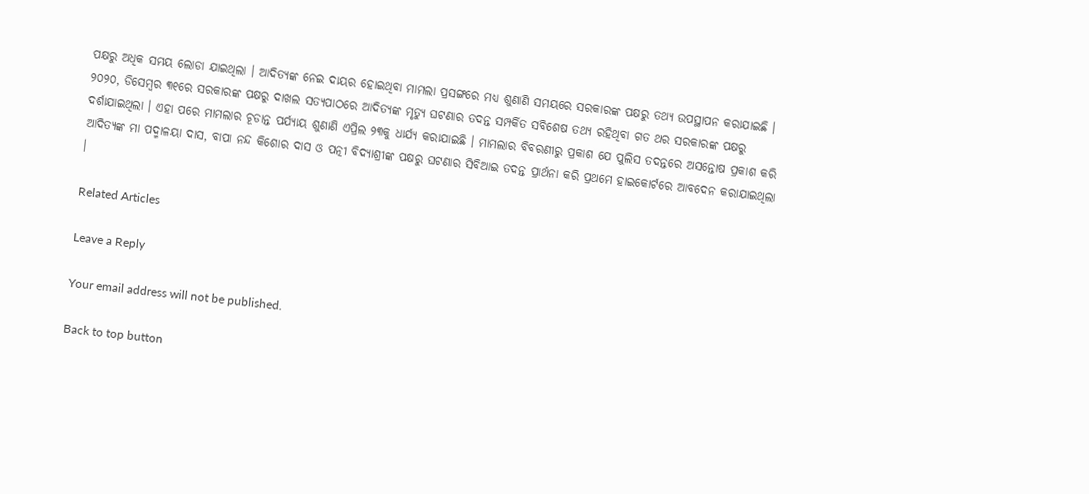ପକ୍ଷରୁ ଅଧିକ ସମୟ ଲୋଡା ଯାଇଥିଲା । ଆଦିତ୍ୟଙ୍କ ନେଇ ଦାୟର ହୋଇଥିବା ମାମଲା ପ୍ରସଙ୍ଗରେ ମଧ୍ୟ ଶୁଣାଣି ସମୟରେ ସରକାରଙ୍କ ପକ୍ଷରୁ ତଥ୍ୟ ଉପସ୍ଥାପନ କରାଯାଇଛି । ୨୦୨୦, ଡିସେମ୍ବର ୩୧ରେ ସରକାରଙ୍କ ପକ୍ଷରୁ ଦାଖଲ ସତ୍ୟପାଠରେ ଆଦିତ୍ୟଙ୍କ ମୃତ୍ୟୁ ଘଟଣାର ତଦନ୍ତ ସମ୍ପର୍କିତ ସବିଶେଷ ତଥ୍ୟ ରହିଥିବା ଗତ ଥର ସରକାରଙ୍କ ପକ୍ଷରୁ ଦର୍ଶାଯାଇଥିଲା । ଏହା ପରେ ମାମଲାର ଚୂଡାନ୍ତ ପର୍ଯ୍ୟାୟ ଶୁଣାଣି ଏପ୍ରିଲ ୨୩କୁ ଧାର୍ଯ୍ୟ କରାଯାଇଛି । ମାମଲାର ବିବରଣୀରୁ ପ୍ରକାଶ ଯେ ପୁଲିସ ତଦନ୍ତରେ ଅସନ୍ତୋଷ ପ୍ରକାଶ କରି ଆଦିତ୍ୟଙ୍କ ମା ପଦ୍ମାଳୟା ଦାସ, ବାପା ନନ୍ଦ କିଶୋର ଦାସ ଓ ପତ୍ନୀ ବିଦ୍ୟାଶ୍ରୀଙ୍କ ପକ୍ଷରୁ ଘଟଣାର ସିବିଆଇ ତଦନ୍ତ ପ୍ରାର୍ଥନା କରି ପ୍ରଥମେ ହାଇକୋର୍ଟରେ ଆବଦେନ କରାଯାଇଥିଲା ।

Related Articles

Leave a Reply

Your email address will not be published.

Back to top button